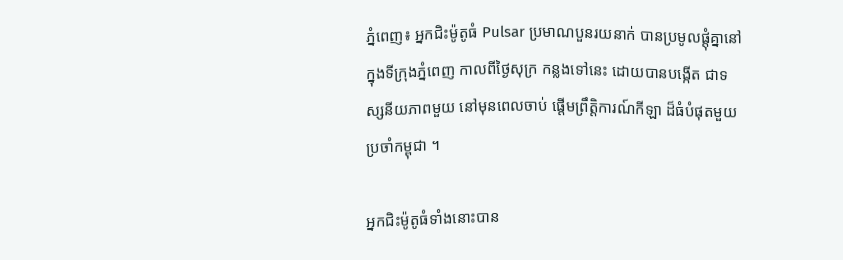ភ្នំពេញ៖ អ្នកជិះម៉ូតូធំ Pulsar ប្រមាណបួនរយនាក់ បានប្រមូលផ្ដុំគ្នានៅ ក្នុងទីក្រុងភ្នំពេញ កាលពីថ្ងៃសុក្រ កន្លងទៅនេះ ដោយបានបង្កើត ជាទស្សនីយភាពមួយ នៅមុនពេលចាប់ ផ្ដើមព្រឹត្តិការណ៍កីឡា ដ៏ធំបំផុតមួយ ប្រចាំកម្ពុជា ។

អ្នកជិះម៉ូតូធំទាំងនោះបាន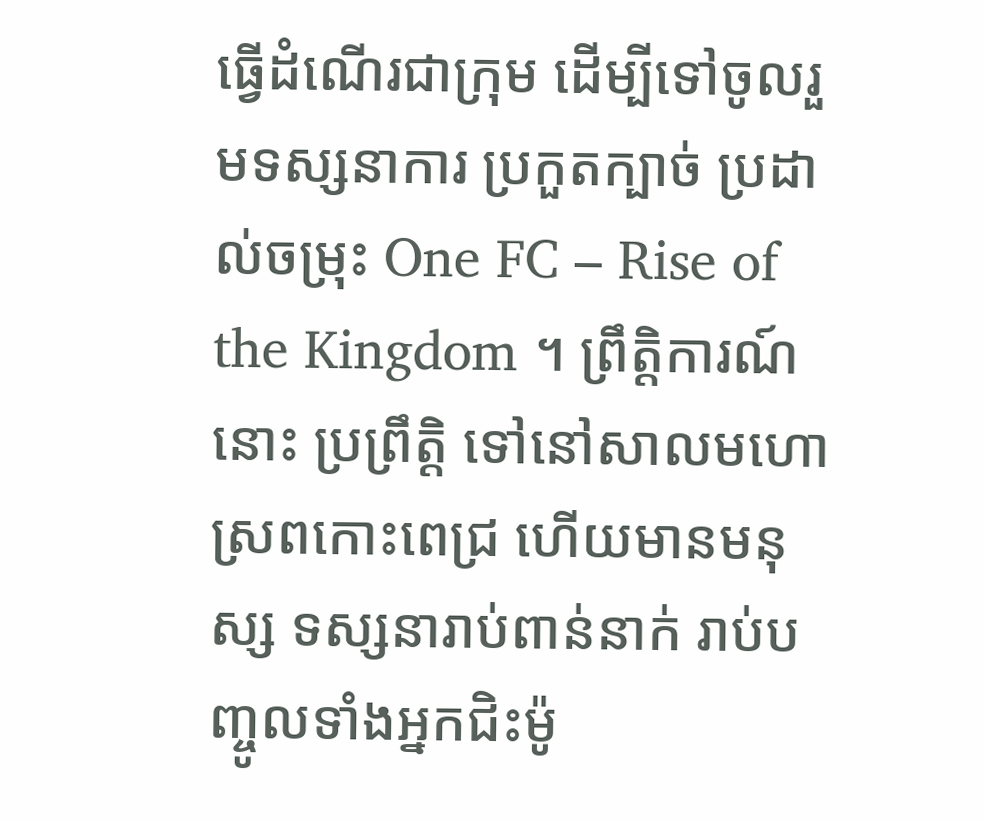ធ្វើដំណើរជាក្រុម ដើម្បីទៅចូលរួមទស្សនាការ ប្រកួតក្បាច់ ប្រដាល់ចម្រុះ One FC – Rise of the Kingdom ។ ព្រឹត្តិការណ៍នោះ ប្រព្រឹត្តិ ទៅនៅសាលមហោ ស្រពកោះពេជ្រ ហើយមានមនុស្ស ទស្សនារាប់ពាន់នាក់ រាប់បញ្ចូលទាំងអ្នកជិះម៉ូ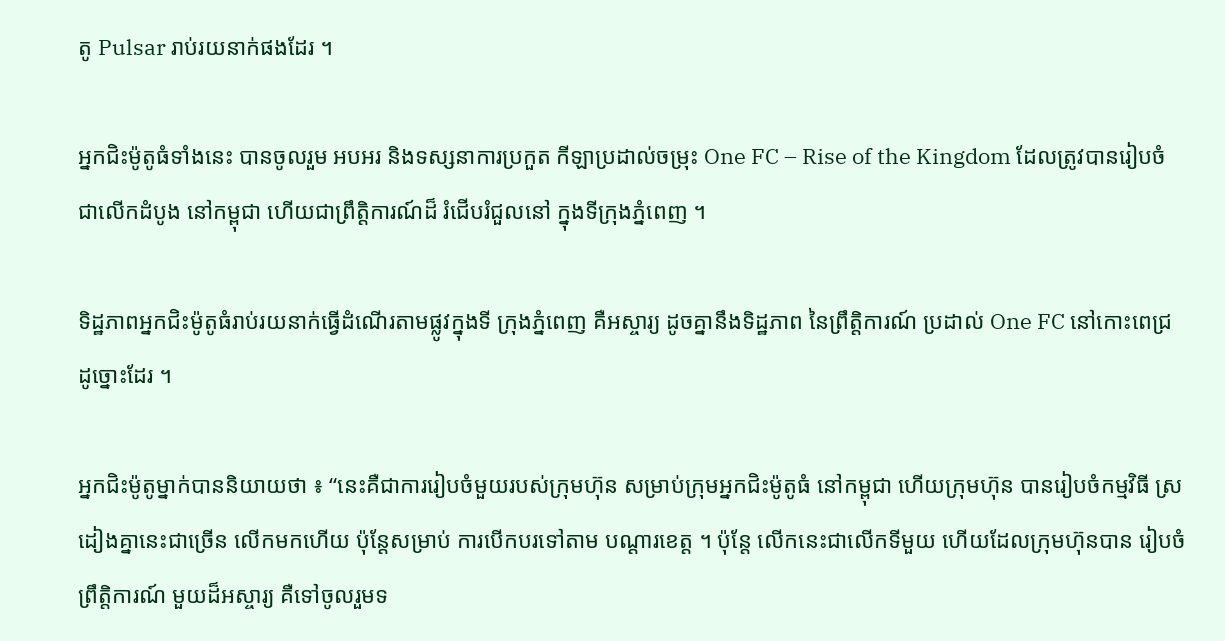តូ Pulsar រាប់រយនាក់ផងដែរ ។

អ្នកជិះម៉ូតូធំទាំងនេះ បានចូលរួម អបអរ និងទស្សនាការប្រកួត កីឡាប្រដាល់ចម្រុះ One FC – Rise of the Kingdom ដែលត្រូវបានរៀបចំ ជាលើកដំបូង នៅកម្ពុជា ហើយជាព្រឹត្តិការណ៍ដ៏ រំជើបរំជួលនៅ ក្នុងទីក្រុងភ្នំពេញ ។

ទិដ្ឋភាពអ្នកជិះម៉ូតូធំរាប់រយនាក់ធ្វើដំណើរតាមផ្លូវក្នុងទី ក្រុងភ្នំពេញ គឺអស្ចារ្យ ដូចគ្នានឹងទិដ្ឋភាព នៃព្រឹត្តិការណ៍ ប្រដាល់ One FC នៅកោះពេជ្រ ដូច្នោះដែរ ។

អ្នកជិះម៉ូតូម្នាក់បាននិយាយថា ៖ “នេះគឺជាការរៀបចំមួយរបស់ក្រុមហ៊ុន សម្រាប់ក្រុមអ្នកជិះម៉ូតូធំ នៅកម្ពុជា ហើយក្រុមហ៊ុន បានរៀបចំកម្មវិធី ស្រដៀងគ្នានេះជាច្រើន លើកមកហើយ ប៉ុន្តែសម្រាប់ ការបើកបរទៅតាម បណ្ដារខេត្ត ។ ប៉ុន្តែ លើកនេះជាលើកទីមួយ ហើយដែលក្រុមហ៊ុនបាន រៀបចំព្រឹត្តិការណ៍ មួយដ៏អស្ចារ្យ គឺទៅចូលរួមទ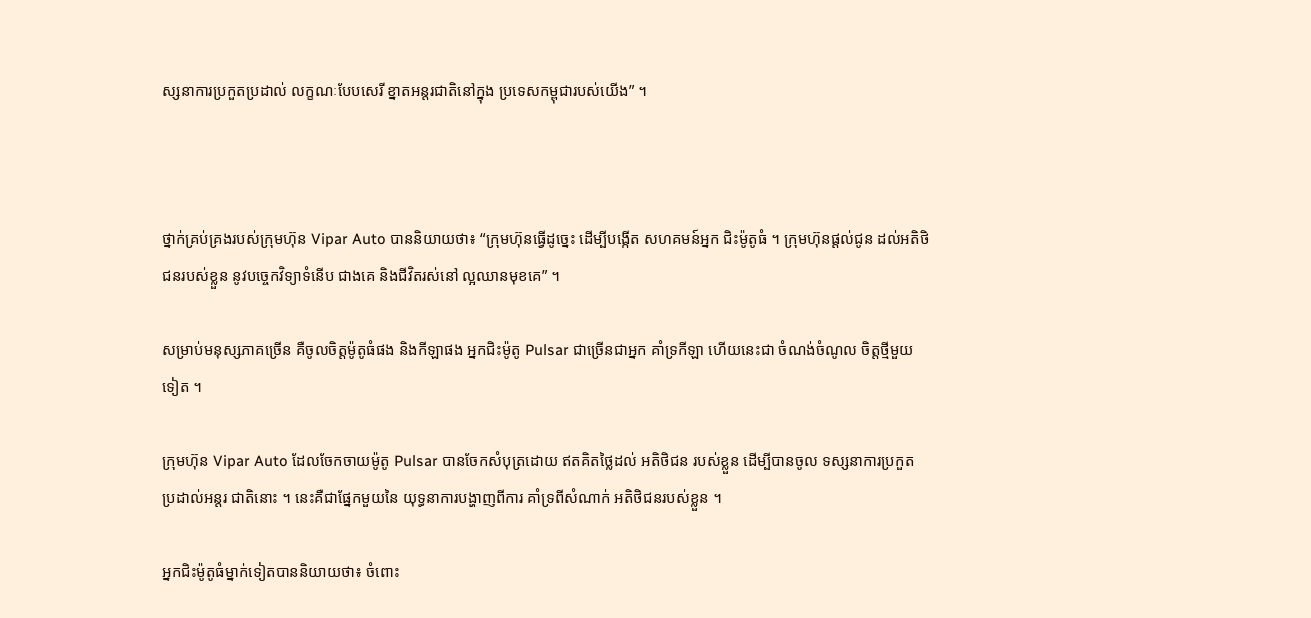ស្សនាការប្រកួតប្រដាល់ លក្ខណៈបែបសេរី ខ្នាតអន្តរជាតិនៅក្នុង ប្រទេសកម្ពុជារបស់យើង” ។



ថ្នាក់គ្រប់គ្រងរបស់ក្រុមហ៊ុន Vipar Auto បាននិយាយថា៖ “ក្រុមហ៊ុនធ្វើដូច្នេះ ដើម្បីបង្កើត សហគមន៍អ្នក ជិះម៉ូតូធំ ។ ក្រុមហ៊ុនផ្ដល់ជូន ដល់អតិថិជនរបស់ខ្លួន នូវបច្ចេកវិទ្យាទំនើប ជាងគេ និងជីវិតរស់នៅ ល្អឈានមុខគេ” ។

សម្រាប់មនុស្សភាគច្រើន គឺចូលចិត្តម៉ូតូធំផង និងកីឡាផង អ្នកជិះម៉ូតូ Pulsar ជាច្រើនជាអ្នក គាំទ្រកីឡា ហើយនេះជា ចំណង់ចំណូល ចិត្តថ្មីមួយទៀត ។

ក្រុមហ៊ុន Vipar Auto ដែលចែកចាយម៉ូតូ Pulsar បានចែកសំបុត្រដោយ ឥតគិតថ្លៃដល់ អតិថិជន របស់ខ្លួន ដើម្បីបានចូល ទស្សនាការប្រកួត ប្រដាល់អន្តរ ជាតិនោះ ។ នេះគឺជាផ្នែកមួយនៃ យុទ្ធនាការបង្ហាញពីការ គាំទ្រពីសំណាក់ អតិថិជនរបស់ខ្លួន ។

អ្នកជិះម៉ូតូធំម្នាក់ទៀតបាននិយាយថា៖ ចំពោះ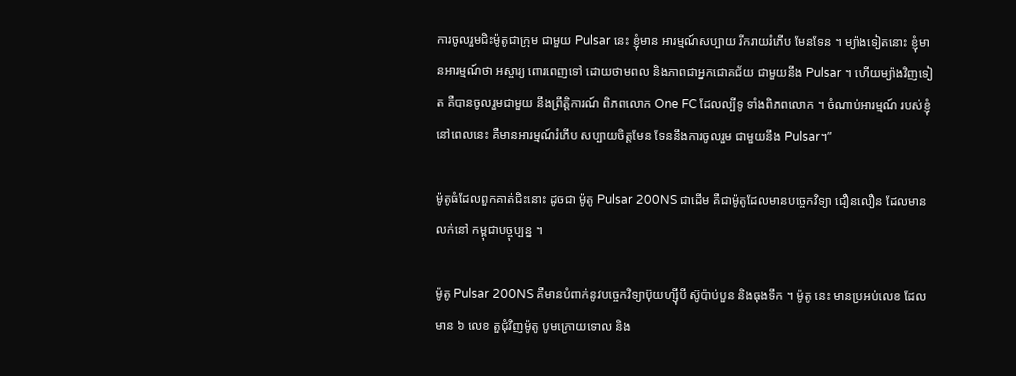ការចូលរួមជិះម៉ូតូជាក្រុម ជាមួយ Pulsar នេះ ខ្ញុំមាន អារម្មណ៍សប្បាយ រីករាយរំភើប មែនទែន ។ ម្យ៉ាងទៀតនោះ ខ្ញុំមានអារម្មណ៍ថា អស្ចារ្យ ពោរពេញទៅ ដោយថាមពល និងភាពជាអ្នកជោគជ័យ ជាមួយនឹង Pulsar ។ ហើយម្យ៉ាងវិញទៀត គឺបានចូលរួមជាមួយ នឹងព្រឹត្តិការណ៍ ពិភពលោក One FC ដែលល្បីទូ ទាំងពិភពលោក ។ ចំណាប់អារម្មណ៍ របស់ខ្ញុំនៅពេលនេះ គឺមានអារម្មណ៍រំភើប សប្បាយចិត្តមែន ទែននឹងការចូលរួម ជាមួយនឹង Pulsar។”

ម៉ូតូធំដែលពួកគាត់ជិះនោះ ដូចជា ម៉ូតូ Pulsar 200NS ជាដើម គឺជាម៉ូតូដែលមានបច្ចេកវិទ្យា ជឿនលឿន ដែលមានលក់នៅ កម្ពុជាបច្ចុប្បន្ន ។

ម៉ូតូ Pulsar 200NS គឺមានបំពាក់នូវបច្ចេកវិទ្យាប៊ុយហ្ស៊ីបី ស៊ូប៉ាប់បួន និងធុងទឹក ។ ម៉ូតូ នេះ មានប្រអប់លេខ ដែលមាន ៦ លេខ តួជុំវិញម៉ូតូ បូមក្រោយទោល និង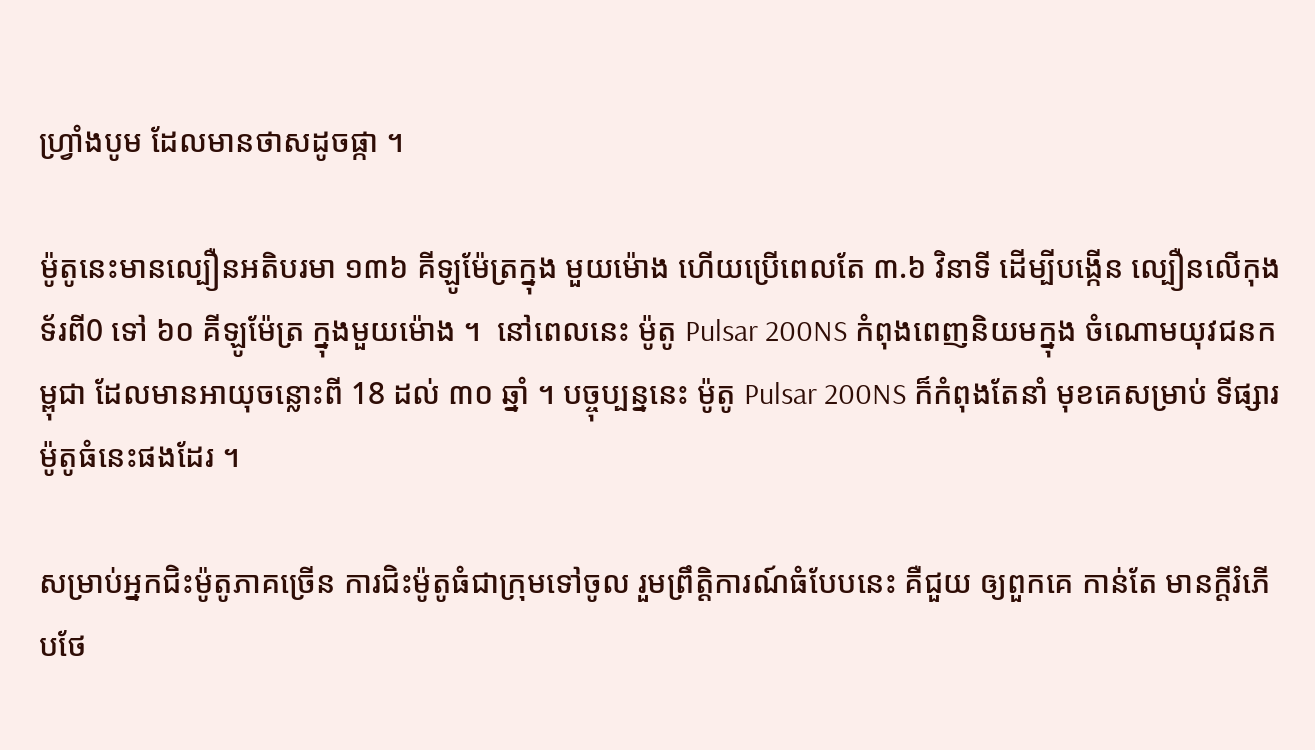ហ្វ្រាំងបូម ដែលមានថាសដូចផ្កា ។

ម៉ូតូនេះមានល្បឿនអតិបរមា ១៣៦ គីឡូម៉ែត្រក្នុង មួយម៉ោង ហើយប្រើពេលតែ ៣.៦ វិនាទី ដើម្បីបង្កើន ល្បឿនលើកុងទ័រពី0 ទៅ ៦០ គីឡូម៉ែត្រ ក្នុងមួយម៉ោង ។  នៅពេលនេះ ម៉ូតូ Pulsar 200NS កំពុងពេញនិយមក្នុង ចំណោមយុវជនកម្ពុជា ដែលមានអាយុចន្លោះពី 18 ដល់ ៣០ ឆ្នាំ ។ បច្ចុប្បន្ននេះ ម៉ូតូ Pulsar 200NS ក៏កំពុងតែនាំ មុខគេសម្រាប់ ទីផ្សារម៉ូតូធំនេះផងដែរ ។

សម្រាប់អ្នកជិះម៉ូតូភាគច្រើន ការជិះម៉ូតូធំជាក្រុមទៅចូល រួមព្រឹត្តិការណ៍ធំបែបនេះ គឺជួយ ឲ្យពួកគេ កាន់តែ មានក្តីរំភើបថែ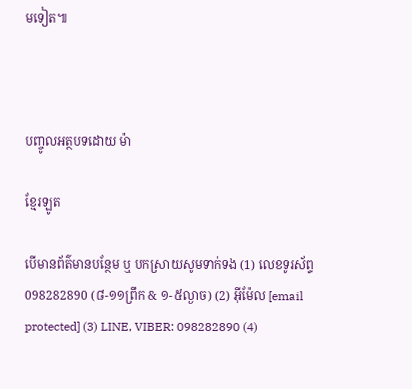មទៀត៕



បញ្ចូលអត្ថបទដោយ ម៉ា

ខ្មែរឡូត

បើមានព័ត៌មានបន្ថែម ឬ បកស្រាយសូមទាក់ទង (1) លេខទូរស័ព្ទ 098282890 (៨-១១ព្រឹក & ១-៥ល្ងាច) (2) អ៊ីម៉ែល [email protected] (3) LINE, VIBER: 098282890 (4)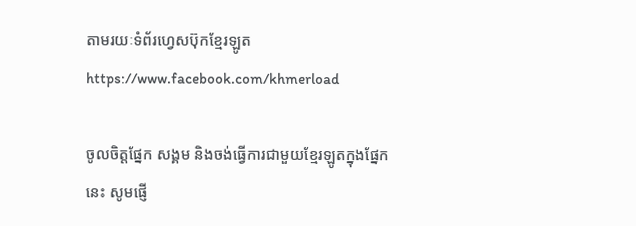តាមរយៈទំព័រហ្វេសប៊ុកខ្មែរឡូត https://www.facebook.com/khmerload

ចូលចិត្តផ្នែក សង្គម និងចង់ធ្វើការជាមួយខ្មែរឡូតក្នុងផ្នែកនេះ សូមផ្ញើ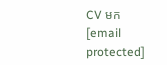CV មក [email protected]